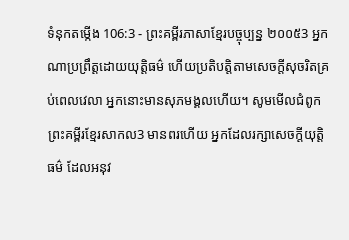ទំនុកតម្កើង 106:3 - ព្រះគម្ពីរភាសាខ្មែរបច្ចុប្បន្ន ២០០៥3 អ្នកណាប្រព្រឹត្តដោយយុត្តិធម៌ ហើយប្រតិបត្តិតាមសេចក្ដីសុចរិតគ្រប់ពេលវេលា អ្នកនោះមានសុភមង្គលហើយ។ សូមមើលជំពូកព្រះគម្ពីរខ្មែរសាកល3 មានពរហើយ អ្នកដែលរក្សាសេចក្ដីយុត្តិធម៌ ដែលអនុវ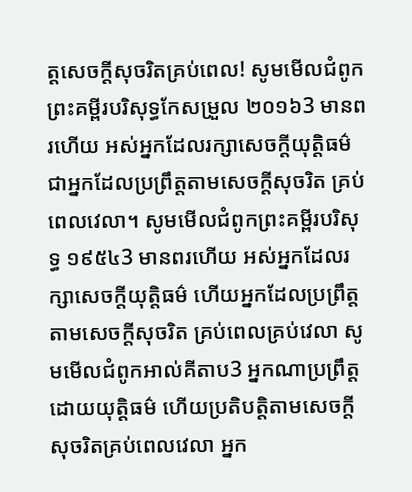ត្តសេចក្ដីសុចរិតគ្រប់ពេល! សូមមើលជំពូកព្រះគម្ពីរបរិសុទ្ធកែសម្រួល ២០១៦3 មានពរហើយ អស់អ្នកដែលរក្សាសេចក្ដីយុត្តិធម៌ ជាអ្នកដែលប្រព្រឹត្តតាមសេចក្ដីសុចរិត គ្រប់ពេលវេលា។ សូមមើលជំពូកព្រះគម្ពីរបរិសុទ្ធ ១៩៥៤3 មានពរហើយ អស់អ្នកដែលរក្សាសេចក្ដីយុត្តិធម៌ ហើយអ្នកដែលប្រព្រឹត្តតាមសេចក្ដីសុចរិត គ្រប់ពេលគ្រប់វេលា សូមមើលជំពូកអាល់គីតាប3 អ្នកណាប្រព្រឹត្តដោយយុត្តិធម៌ ហើយប្រតិបត្តិតាមសេចក្ដីសុចរិតគ្រប់ពេលវេលា អ្នក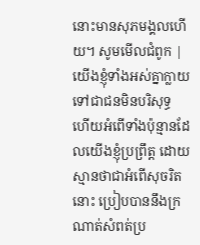នោះមានសុភមង្គលហើយ។ សូមមើលជំពូក |
យើងខ្ញុំទាំងអស់គ្នាក្លាយទៅជាជនមិនបរិសុទ្ធ ហើយអំពើទាំងប៉ុន្មានដែលយើងខ្ញុំប្រព្រឹត្ត ដោយស្មានថាជាអំពើសុចរិតនោះ ប្រៀបបាននឹងក្រណាត់សំពត់ប្រ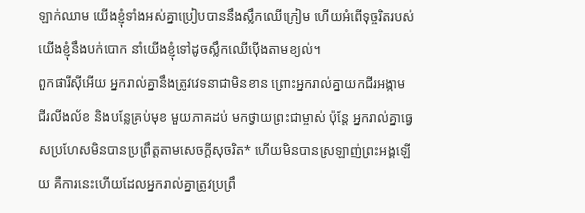ឡាក់ឈាម យើងខ្ញុំទាំងអស់គ្នាប្រៀបបាននឹងស្លឹកឈើក្រៀម ហើយអំពើទុច្ចរិតរបស់យើងខ្ញុំនឹងបក់បោក នាំយើងខ្ញុំទៅដូចស្លឹកឈើប៉ើងតាមខ្យល់។
ពួកផារីស៊ីអើយ អ្នករាល់គ្នានឹងត្រូវវេទនាជាមិនខាន ព្រោះអ្នករាល់គ្នាយកជីរអង្កាម ជីរលីងល័ខ និងបន្លែគ្រប់មុខ មួយភាគដប់ មកថ្វាយព្រះជាម្ចាស់ ប៉ុន្តែ អ្នករាល់គ្នាធ្វេសប្រហែសមិនបានប្រព្រឹត្តតាមសេចក្ដីសុចរិត* ហើយមិនបានស្រឡាញ់ព្រះអង្គឡើយ គឺការនេះហើយដែលអ្នករាល់គ្នាត្រូវប្រព្រឹ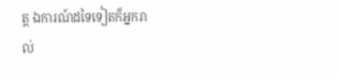ត្ត ឯការណ៍ដទៃទៀតក៏អ្នករាល់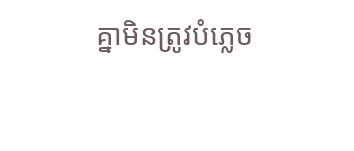គ្នាមិនត្រូវបំភ្លេច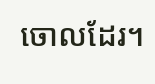ចោលដែរ។